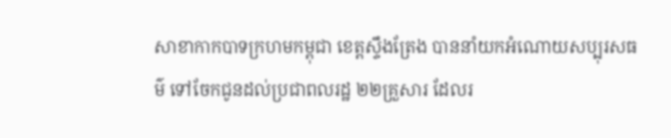សាខាកាកបាទក្រហមកម្ពុជា ខេត្តស្ទឹងត្រែង បាននាំយកអំណោយសប្បុរសធម៌ ទៅចែកជូនដល់ប្រជាពលរដ្ឋ ២២គ្រួសារ ដែលរ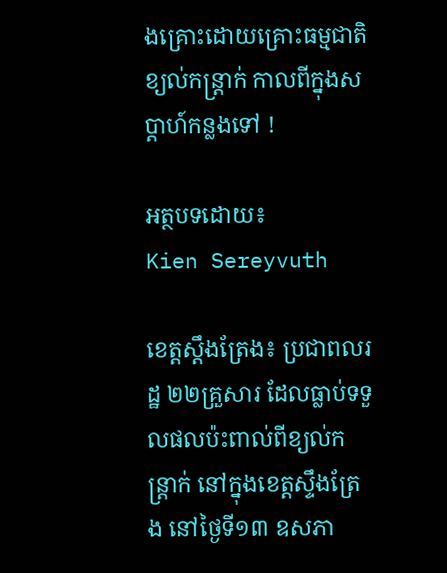ងគ្រោះដោយគ្រោះធម្មជាតិខ្យល់កន្រ្តាក់ កាលពីក្នុងសប្តាហ៍កន្លងទៅ !

អត្ថបទដោយ៖
Kien Sereyvuth

ខេត្តស្តឹងត្រែង៖ ប្រជាពលរដ្ឋ ២២គ្រួសារ ដែលធ្លាប់ទទួលផលប៉ះពាល់ពីខ្យល់កន្ត្រាក់ នៅក្នុងខេត្តស្ទឹងត្រែង នៅថ្ងៃទី១៣ ឧសភា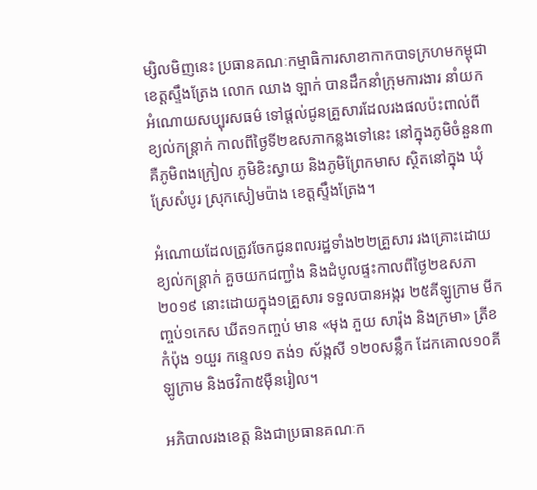ម្សិលមិញនេះ ប្រធានគណៈកម្មាធិការសាខាកាកបាទក្រហមកម្ពុជា ខេត្តស្ទឹងត្រែង លោក ឈាង ឡាក់ បានដឹកនាំក្រុមការងារ នាំយកអំណោយសប្បុរសធម៌ ទៅផ្តល់ជូនគ្រួសារដែលរងផលប៉ះពាល់ពីខ្យល់កន្ត្រាក់ កាលពីថ្ងៃទី២ឧសភាកន្លងទៅនេះ នៅក្នុងភូមិចំនួន៣ គឺភូមិពងក្រៀល ភូមិខិះស្វាយ និងភូមិព្រែកមាស ស្ថិតនៅក្នុង ឃុំស្រែសំបូរ ស្រុកសៀមប៉ាង ខេត្តស្ទឹងត្រែង។

អំណោយដែលត្រូវចែកជូនពលរដ្ឋទាំង២២គ្រួសារ រងគ្រោះដោយខ្យល់កន្ត្រាក់ គួចយកជញ្ជាំង និងដំបូលផ្ទះកាលពីថ្ងៃ២ឧសភា២០១៩ នោះដោយក្នុង១គ្រួសារ ទទួលបានអង្ករ ២៥គីឡូក្រាម មីកញ្ចប់១កេស ឃីត១កញ្ចប់ មាន «មុង ភួយ សារ៉ុង និងក្រមា» ត្រីខកំប៉ុង ១យួរ កន្ទេល១ តង់១ ស័ង្កសី ១២០សន្លឹក ដែកគោល១០គីឡូក្រាម និងថវិកា៥ម៉ឺនរៀល។

អភិបាលរងខេត្ត និងជាប្រធានគណៈក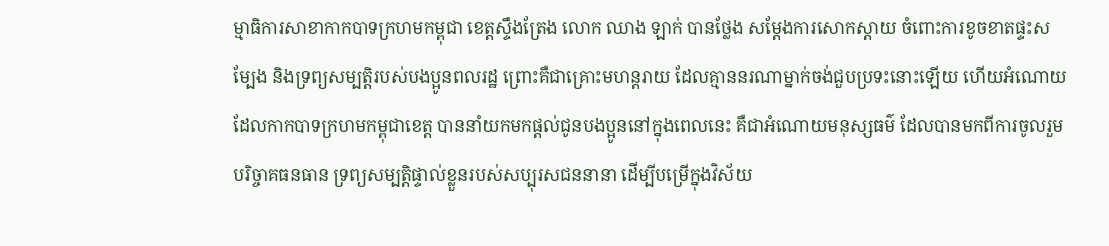ម្មាធិការសាខាកាកបាទក្រហមកម្ពុជា ខេត្តស្ទឹងត្រែង លោក ឈាង ឡាក់ បានថ្លែង សម្តែងការសោកស្ដាយ ចំពោះការខូចខាតផ្ទះសម្បែង និងទ្រព្យសម្បត្តិរបស់បងប្អូនពលរដ្ឋ ព្រោះគឺជាគ្រោះមហន្តរាយ ដែលគ្មាននរណាម្នាក់ចង់ជួបប្រទះនោះឡើយ ហើយអំណោយដែលកាកបាទក្រហមកម្ពុជាខេត្ត បាននាំយកមកផ្តល់ជូនបងប្អូននៅក្នុងពេលនេះ គឺជាអំណោយមនុស្សធម៌ ដែលបានមកពីការចូលរួមបរិច្ចាគធនធាន ទ្រព្យសម្បត្តិផ្ទាល់ខ្លួនរបស់សប្បុរសជននានា ដើម្បីបម្រើក្នុងវិស័យ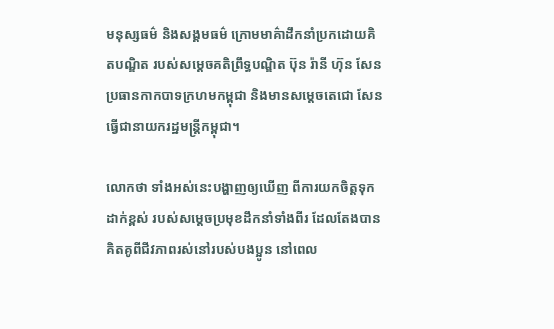មនុស្សធម៌ និងសង្គមធម៌ ក្រោមមាគ៌ាដឹកនាំប្រកដោយគិតបណ្ឌិត របស់សម្តេចគតិព្រឹទ្ធបណ្ឌិត ប៊ុន រ៉ានី ហ៊ុន សែន ប្រធានកាកបាទក្រហមកម្ពុជា និងមានសម្តេចតេជោ សែន ធ្វើជានាយករដ្ឋមន្ត្រីកម្ពុជា។

លោកថា ទាំងអស់នេះបង្ហាញឲ្យឃើញ ពីការយកចិត្តទុកដាក់ខ្ពស់ របស់សម្តេចប្រមុខដឹកនាំទាំងពីរ ដែលតែងបានគិតគូពីជីវភាពរស់នៅរបស់បងប្អូន នៅពេល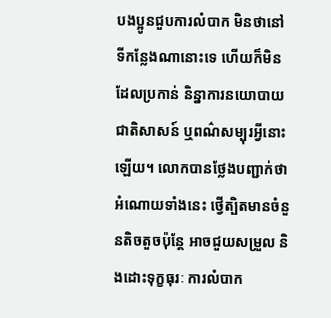បងប្អូនជួបការលំបាក មិនថានៅទីកន្លែងណានោះទេ ហើយក៏មិនដែលប្រកាន់ និន្នាការនយោបាយ ជាតិសាសន៍ ឬពណ៌សម្បុរអ្វីនោះឡើយ។ លោកបានថ្លែងបញ្ជាក់ថា អំណោយទាំងនេះ ថ្វើត្បិតមានចំនួនតិចតួចប៉ុន្តែ អាចជួយសម្រួល និងដោះទុក្ខធុរៈ ការលំបាក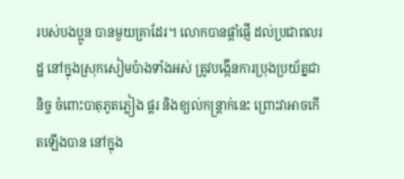របស់បងប្អូន បានមួយគ្រាដែរ។ លោកបានផ្តាំផ្ញើ ដល់ប្រជាពលរដ្ឋ នៅក្នុងស្រុកសៀមប៉ាងទាំងអស់ ត្រូវបង្កើនការប្រុងប្រយ័ត្នជានិច្ច ចំពោះបាតុភូតភ្លៀង ផ្គរ និងខ្យល់កន្ត្រាក់នេះ ព្រោះវាអាចកើតឡើងបាន នៅក្នុង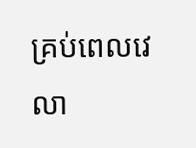គ្រប់ពេលវេលា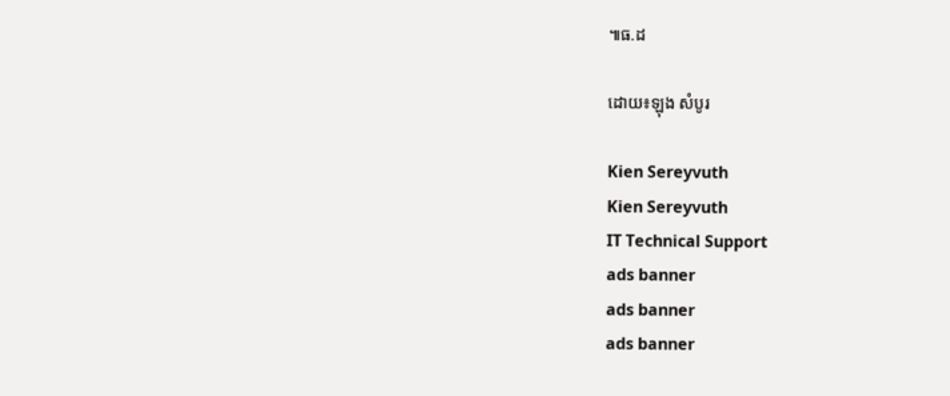៕ធ.ដ

ដោយ៖ឡុង សំបូរ

Kien Sereyvuth
Kien Sereyvuth
IT Technical Support
ads banner
ads banner
ads banner